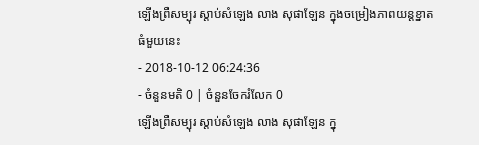ឡើងព្រឺសម្បុរ ស្តាប់សំឡេង លាង សុផាឡែន ក្នុងចម្រៀងភាពយន្តខ្នាតធំមួយនេះ
- 2018-10-12 06:24:36
- ចំនួនមតិ 0 | ចំនួនចែករំលែក 0
ឡើងព្រឺសម្បុរ ស្តាប់សំឡេង លាង សុផាឡែន ក្នុ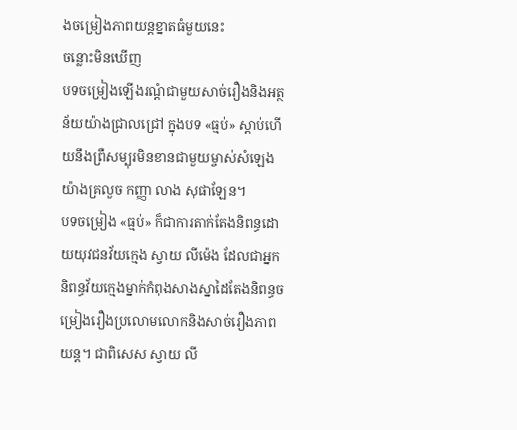ងចម្រៀងភាពយន្តខ្នាតធំមួយនេះ
ចន្លោះមិនឃើញ
បទចម្រៀងឡើងរណ្ដំជាមួយសាច់រឿងនិងអត្ថន័យយ៉ាងជ្រាលជ្រៅ ក្នុងបទ «ធ្មប់» ស្ដាប់ហើយនឹងព្រឺសម្បុរមិនខានជាមួយម្ចាស់សំឡេងយ៉ាងគ្រលួច កញ្ញា លាង សុផាឡែន។
បទចម្រៀង «ធ្មប់» ក៏ជាការតាក់តែងនិពន្ធដោយយុវជនវ័យក្មេង ស្វាយ លីម៉េង ដែលជាអ្នកនិពន្ធវ័យក្មេងម្នាក់កំពុងសាងស្នាដៃតែងនិពន្ធចម្រៀងរឿងប្រលោមលោកនិងសាច់រឿងភាពយន្ត។ ជាពិសេស ស្វាយ លី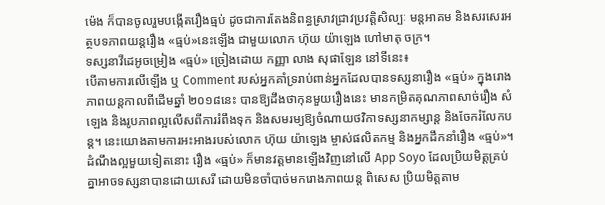ម៉េង ក៏បានចូលរួមបង្កើតរឿងធ្មប់ ដូចជាការតែងនិពន្ធស្រាវជ្រាវប្រវត្តិសិល្បៈ មន្តអាគម និងសរសេរអត្ថបទភាពយន្តរឿង «ធ្មប់»នេះឡើង ជាមួយលោក ហ៊ុយ យ៉ាឡេង ហៅមាតុ ចក្រ។
ទស្សនាវីដេអូចម្រៀង «ធ្មប់» ច្រៀងដោយ កញ្ញា លាង សុផាឡែន នៅទីនេះ៖
បើតាមការលើឡើង ឬ Comment របស់អ្នកគាំទ្ររាប់ពាន់អ្នកដែលបានទស្សនារឿង «ធ្មប់» ក្នុងរោងភាពយន្តកាលពីដើមឆ្នាំ ២០១៨នេះ បានឱ្យដឹងថាកុនមួយរឿងនេះ មានកម្រិតគុណភាពសាច់រឿង សំឡេង និងរូបភាពល្អលើសពីការរំពឹងទុក និងសមរម្យឱ្យចំណាយថវិកាទស្សនាកម្សាន្ត និងចែករំលែកបន្ត។ នេះយោងតាមការអះអាងរបស់លោក ហ៊ុយ យ៉ាឡេង ម្ចាស់ផលិតកម្ម និងអ្នកដឹកនាំរឿង «ធ្មប់»។
ដំណឹងល្អមួយទៀតនោះ រឿង «ធ្មប់» ក៏មានវត្តមានឡើងវិញនៅលើ App Soyo ដែលប្រិយមិត្តគ្រប់គ្នាអាចទស្សនាបានដោយសេរី ដោយមិនចាំបាច់មករោងភាពយន្ត ពិសេស ប្រិយមិត្តតាម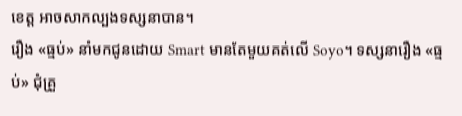ខេត្ត អាចសាកល្បងទស្សនាបាន។
រឿង «ធ្មប់» នាំមកជូនដោយ Smart មានតែមួយគត់លើ Soyo។ ទស្សនារឿង «ធ្មប់» ជុំគ្រួ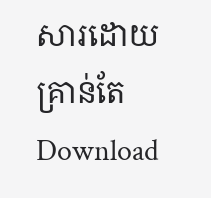សារដោយគ្រាន់តែ Download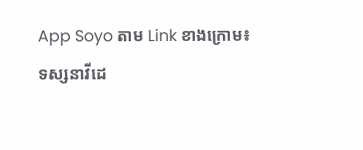App Soyo តាម Link ខាងក្រោម៖
ទស្សនាវីដេ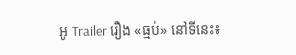អូ Trailer រឿង «ធ្មប់» នៅទីនេះ៖